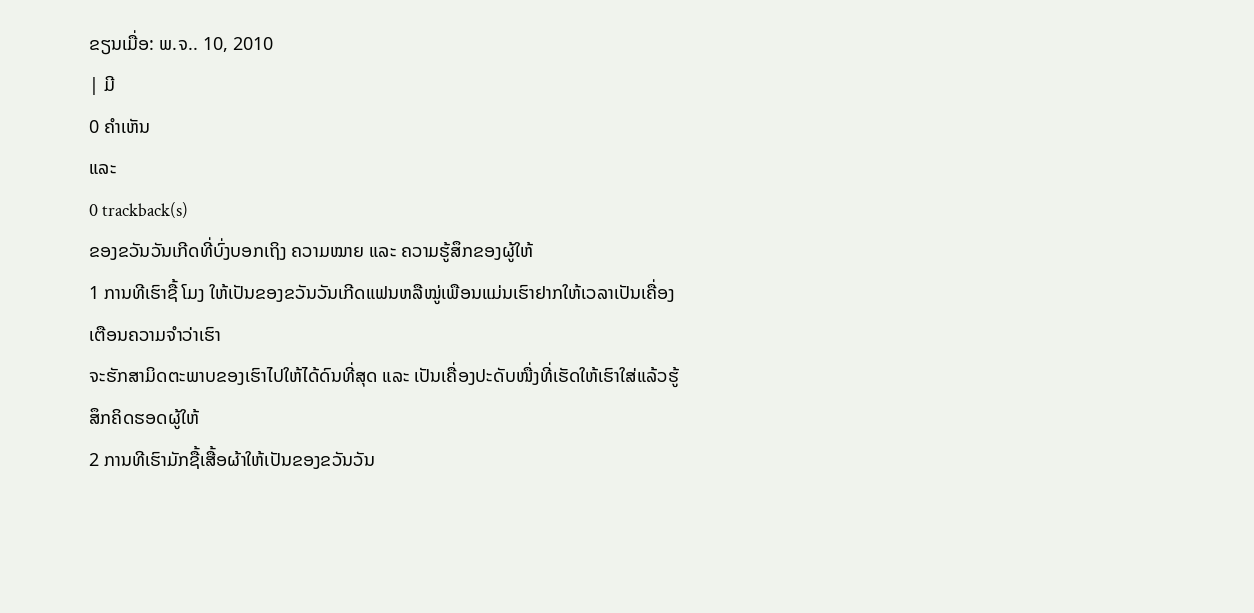ຂຽນເມື່ອ: ພ.ຈ.. 10, 2010
| ມີ
0 ຄຳເຫັນ
ແລະ
0 trackback(s)
ຂອງຂວັນວັນເກີດທີ່ບົ່ງບອກເຖິງ ຄວາມໝາຍ ແລະ ຄວາມຮູ້ສຶກຂອງຜູ້ໃຫ້
1 ການທີເຮົາຊື້ ໂມງ ໃຫ້ເປັນຂອງຂວັນວັນເກີດແຟນຫລືໝູ່ເພືອນແມ່ນເຮົາຢາກໃຫ້ເວລາເປັນເຄື່ອງເຕືອນຄວາມຈຳວ່າເຮົາ
ຈະຮັກສາມິດຕະພາບຂອງເຮົາໄປໃຫ້ໄດ້ດົນທີ່ສຸດ ແລະ ເປັນເຄື່ອງປະດັບໜື່ງທີ່ເຮັດໃຫ້ເຮົາໃສ່ແລ້ວຮູ້ສຶກຄິດຮອດຜູ້ໃຫ້
2 ການທີເຮົາມັກຊື້ເສື້ອຜ້າໃຫ້ເປັນຂອງຂວັນວັນ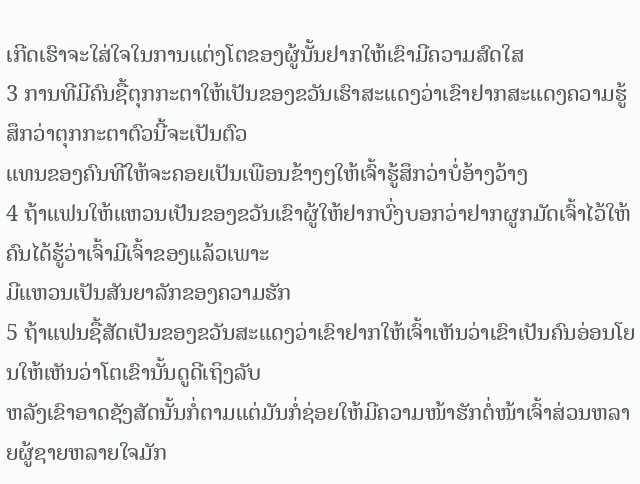ເກີດເຮົາຈະໃສ່ໃຈໃນການແຕ່ງໂຕຂອງຜູ້ນັ້ນຢາກໃຫ້ເຂົາມີຄວາມສົດໃສ
3 ການທີມີຄົນຊື້ຕຸກກະຕາໃຫ້ເປັນຂອງຂວັນເຮົາສະແດງວ່າເຂົາຢາກສະແດງຄວາມຮູ້ສຶກວ່າຕຸກກະຕາຕົວນີ້ຈະເປັນຕົວ
ແທນຂອງຄົນທີໃຫ້ຈະຄອຍເປັນເພືອນຂ້າງໆໃຫ້ເຈົ້າຮູ້ສຶກວ່າບໍ່ອ້າງວ້າງ
4 ຖ້າແຟນໃຫ້ແຫວນເປັນຂອງຂວັນເຂົາຜູ້ໃຫ້ຢາກບົ່ງບອກວ່າຢາກຜູກມັດເຈົ້າໄວ້ໃຫ້ຄົນໄດ້ຮູ້ວ່າເຈົ້າມີເຈົ້າຂອງແລ້ວເພາະ
ມີແຫວນເປັນສັນຍາລັກຂອງຄວາມຮັກ
5 ຖ້າແຟນຊື້ສັດເປັນຂອງຂວັນສະແດງວ່າເຂົາຢາກໃຫ້ເຈົ້າເຫັນວ່າເຂົາເປັນຄົນອ່ອນໂຍນໃຫ້ເຫັນວ່າໂຕເຂົານັ້ນດູດີເຖິງລັບ
ຫລັງເຂົາອາດຊັງສັດນັ້ນກໍ່ຕາມແຕ່ມັນກໍ່ຊ່ອຍໃຫ້ມີຄວາມໜ້າຮັກຕໍ່ໜ້າເຈົ້າສ່ວນຫລາຍຜູ້ຊາຍຫລາຍໃຈມັກ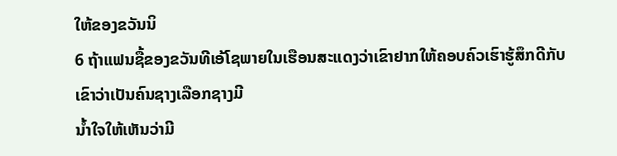ໃຫ້ຂອງຂວັນນິ
6 ຖ້າແຟນຊື້ຂອງຂວັນທີເອ້ໂຊພາຍໃນເຮືອນສະແດງວ່າເຂົາຢາກໃຫ້ຄອບຄົວເຮົາຮູ້ສຶກດີກັບເຂົາວ່າເປັນຄົນຊາງເລືອກຊາງມີ
ນ້ຳໃຈໃຫ້ເຫັນວ່າມີ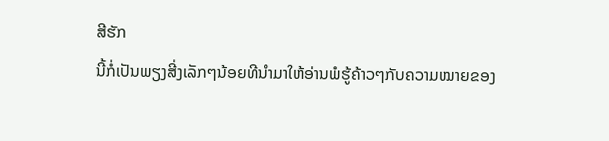ສີຮັກ
ນີ້ກໍ່ເປັນພຽງສີ່ງເລັກໆນ້ອຍທີນຳມາໃຫ້ອ່ານພໍຮູ້ຄ້າວໆກັບຄວາມໝາຍຂອງ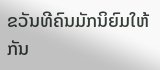ຂວັນທີຄົນມັກນິຍົມໃຫ້ກັນ